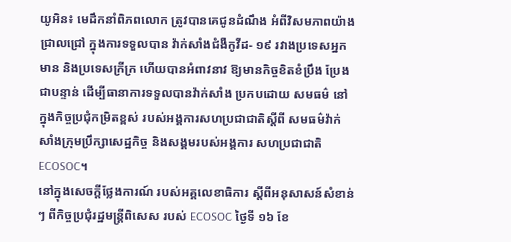យូអិន៖ មេដឹកនាំពិភពលោក ត្រូវបានគេជូនដំណឹង អំពីវិសមភាពយ៉ាងជ្រាលជ្រៅ ក្នុងការទទួលបាន វ៉ាក់សាំងជំងឺកូវីដ- ១៩ រវាងប្រទេសអ្នកមាន និងប្រទេសក្រីក្រ ហើយបានអំពាវនាវ ឱ្យមានកិច្ចខិតខំប្រឹង ប្រែងជាបន្ទាន់ ដើម្បីធានាការទទួលបានវ៉ាក់សាំង ប្រកបដោយ សមធម៌ នៅក្នុងកិច្ចប្រជុំកម្រិតខ្ពស់ របស់អង្គការសហប្រជាជាតិស្តីពី សមធម៌វ៉ាក់សាំងក្រុមប្រឹក្សាសេដ្ឋកិច្ច និងសង្គមរបស់អង្គការ សហប្រជាជាតិ ECOSOC។
នៅក្នុងសេចក្តីថ្លែងការណ៍ របស់អគ្គលេខាធិការ ស្តីពីអនុសាសន៍សំខាន់ៗ ពីកិច្ចប្រជុំរដ្ឋមន្រ្តីពិសេស របស់ ECOSOC ថ្ងៃទី ១៦ ខែ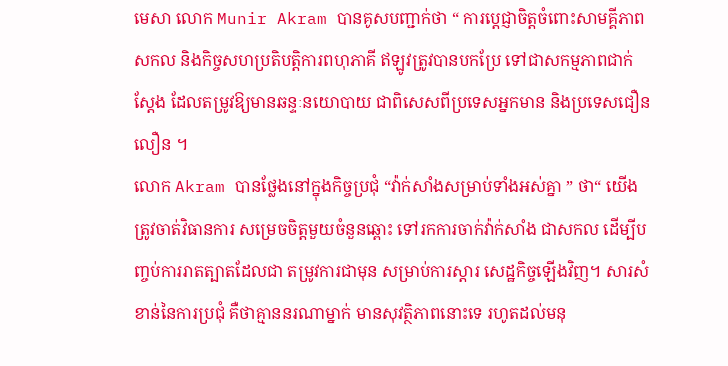មេសា លោក Munir Akram បានគូសបញ្ជាក់ថា “ ការប្តេជ្ញាចិត្តចំពោះសាមគ្គីភាពសកល និងកិច្ចសហប្រតិបត្តិការពហុភាគី ឥឡូវត្រូវបានបកប្រែ ទៅជាសកម្មភាពជាក់ស្តែង ដែលតម្រូវឱ្យមានឆន្ទៈនយោបាយ ជាពិសេសពីប្រទេសអ្នកមាន និងប្រទេសជឿនលឿន ។
លោក Akram បានថ្លែងនៅក្នុងកិច្ចប្រជុំ “វ៉ាក់សាំងសម្រាប់ទាំងអស់គ្នា ” ថា“ យើងត្រូវចាត់វិធានការ សម្រេចចិត្តមួយចំនួនឆ្ពោះ ទៅរកការចាក់វ៉ាក់សាំង ជាសកល ដើម្បីបញ្ចប់ការរាតត្បាតដែលជា តម្រូវការជាមុន សម្រាប់ការស្តារ សេដ្ឋកិច្ចឡើងវិញ។ សារសំខាន់នៃការប្រជុំ គឺថាគ្មាននរណាម្នាក់ មានសុវត្ថិភាពនោះទេ រហូតដល់មនុ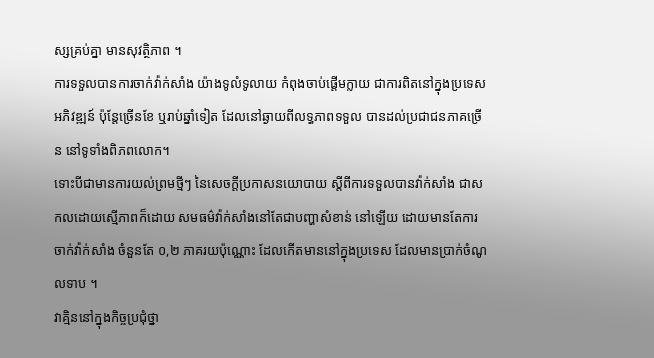ស្សគ្រប់គ្នា មានសុវត្ថិភាព ។
ការទទួលបានការចាក់វ៉ាក់សាំង យ៉ាងទូលំទូលាយ កំពុងចាប់ផ្តើមក្លាយ ជាការពិតនៅក្នុងប្រទេស អភិវឌ្ឍន៍ ប៉ុន្តែច្រើនខែ ឬរាប់ឆ្នាំទៀត ដែលនៅឆ្ងាយពីលទ្ធភាពទទួល បានដល់ប្រជាជនភាគច្រើន នៅទូទាំងពិភពលោក។
ទោះបីជាមានការយល់ព្រមថ្មីៗ នៃសេចក្តីប្រកាសនយោបាយ ស្តីពីការទទួលបានវ៉ាក់សាំង ជាសកលដោយស្មើភាពក៏ដោយ សមធម៌វ៉ាក់សាំងនៅតែជាបញ្ហាសំខាន់ នៅឡើយ ដោយមានតែការចាក់វ៉ាក់សាំង ចំនួនតែ ០,២ ភាគរយប៉ុណ្ណោះ ដែលកើតមាននៅក្នុងប្រទេស ដែលមានប្រាក់ចំណូលទាប ។
វាគ្មិននៅក្នុងកិច្ចប្រជុំថ្នា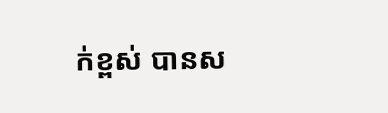ក់ខ្ពស់ បានស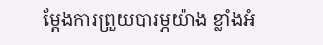ម្តែងការព្រួយបារម្ភយ៉ាង ខ្លាំងអំ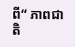ពី“ ភាពជាតិ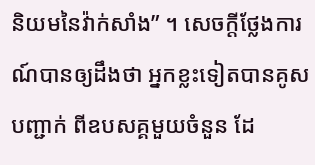និយមនៃវ៉ាក់សាំង” ។ សេចក្តីថ្លែងការណ៍បានឲ្យដឹងថា អ្នកខ្លះទៀតបានគូសបញ្ជាក់ ពីឧបសគ្គមួយចំនួន ដែ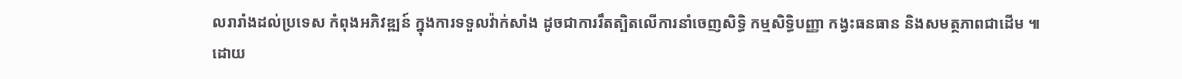លរារាំងដល់ប្រទេស កំពុងអភិវឌ្ឍន៍ ក្នុងការទទួលវ៉ាក់សាំង ដូចជាការរឹតត្បិតលើការនាំចេញសិទ្ធិ កម្មសិទ្ធិបញ្ញា កង្វះធនធាន និងសមត្ថភាពជាដើម ៕
ដោយ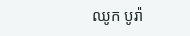ឈូក បូរ៉ា